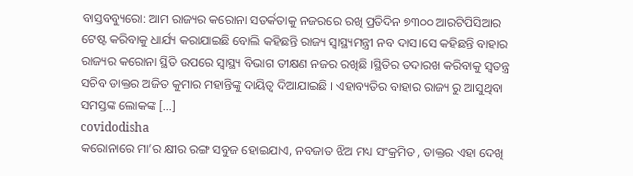ବାସ୍ତବବ୍ୟୁରୋ: ଆମ ରାଜ୍ୟର କରୋନା ସତର୍କତାକୁ ନଜରରେ ରଖି ପ୍ରତିଦିନ ୭୩୦୦ ଆରଟିପିସିଆର ଟେଷ୍ଟ କରିବାକୁ ଧାର୍ଯ୍ୟ କରାଯାଇଛି ବୋଲି କହିଛନ୍ତି ରାଜ୍ୟ ସ୍ବାସ୍ଥ୍ୟମନ୍ତ୍ରୀ ନବ ଦାସ।ସେ କହିଛନ୍ତି ବାହାର ରାଜ୍ୟର କରୋନା ସ୍ଥିତି ଉପରେ ସ୍ବାସ୍ଥ୍ୟ ବିଭାଗ ତୀକ୍ଷଣ ନଜର ରଖିଛି ।ସ୍ଥିତିର ତଦାରଖ କରିବାକୁ ସ୍ବତନ୍ତ୍ର ସଚିବ ଡାକ୍ତର ଅଜିତ କୁମାର ମହାନ୍ତିଙ୍କୁ ଦାୟିତ୍ୱ ଦିଆଯାଇଛି । ଏହାବ୍ୟତିର ବାହାର ରାଜ୍ୟ ରୁ ଆସୁଥିବା ସମସ୍ତଙ୍କ ଲୋକଙ୍କ […]
covidodisha
କରୋନାରେ ମା’ର କ୍ଷୀର ରଙ୍ଗ ସବୁଜ ହୋଇଯାଏ, ନବଜାତ ଝିଅ ମଧ୍ୟ ସଂକ୍ରମିତ , ଡାକ୍ତର ଏହା ଦେଖି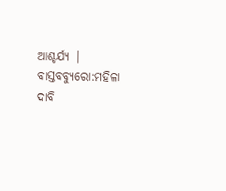ଆଶ୍ଚର୍ଯ୍ୟ | ବାସ୍ତବବ୍ୟୁରୋ:ମହିଳା ଦାବି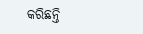କରିଛନ୍ତି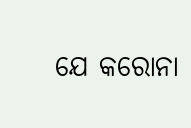ଯେ କରୋନା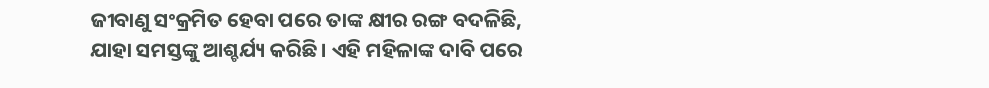ଜୀବାଣୁ ସଂକ୍ରମିତ ହେବା ପରେ ତାଙ୍କ କ୍ଷୀର ରଙ୍ଗ ବଦଳିଛି, ଯାହା ସମସ୍ତଙ୍କୁ ଆଶ୍ଚର୍ଯ୍ୟ କରିଛି। ଏହି ମହିଳାଙ୍କ ଦାବି ପରେ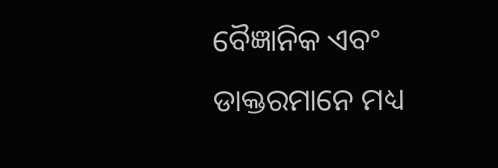ବୈଜ୍ଞାନିକ ଏବଂ ଡାକ୍ତରମାନେ ମଧ୍ୟ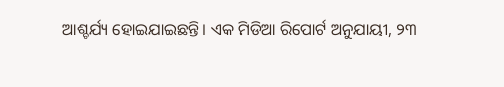ଆଶ୍ଚର୍ଯ୍ୟ ହୋଇଯାଇଛନ୍ତି। ଏକ ମିଡିଆ ରିପୋର୍ଟ ଅନୁଯାୟୀ, ୨୩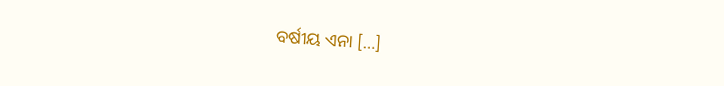ବର୍ଷୀୟ ଏନା […]